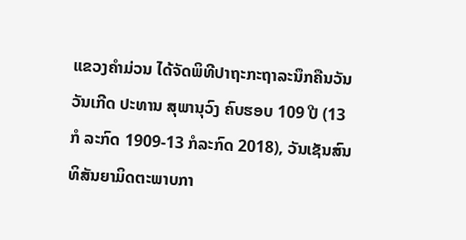ແຂວງຄຳມ່ວນ ໄດ້ຈັດພິທີປາຖະກະຖາລະນຶກຄືນວັນວັນເກີດ ປະທານ ສຸພານຸວົງ ຄົບຮອບ 109 ປີ (13 ກໍ ລະກົດ 1909-13 ກໍລະກົດ 2018), ວັນເຊັນສົນທິສັນຍາມິດຕະພາບກາ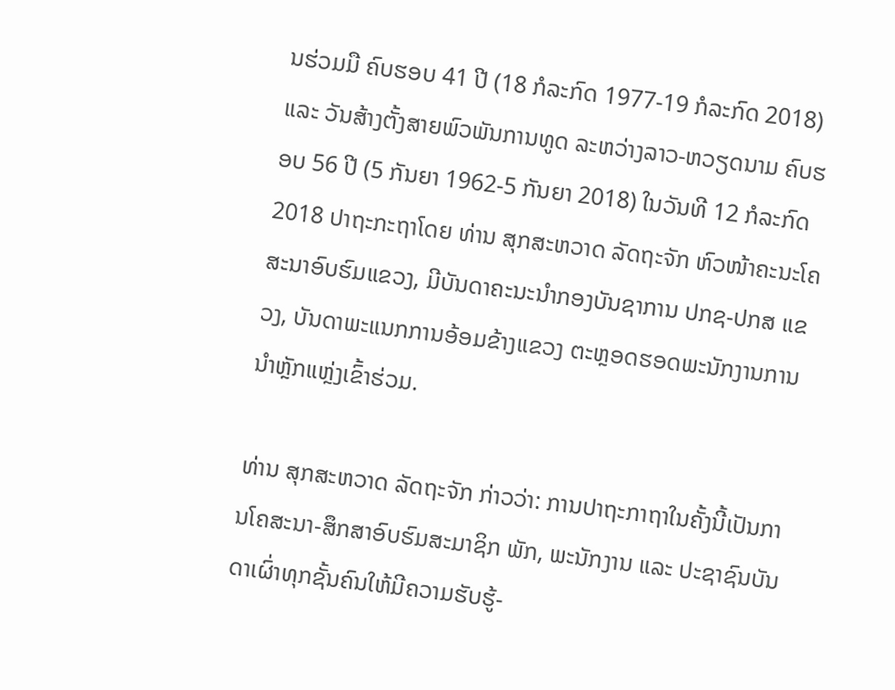ນຮ່ວມມື ຄົບຮອບ 41 ປີ (18 ກໍລະກົດ 1977-19 ກໍລະກົດ 2018) ແລະ ວັນສ້າງຕັ້ງສາຍພົວພັນການທູດ ລະຫວ່າງລາວ-ຫວຽດນາມ ຄົບຮອບ 56 ປີ (5 ກັນຍາ 1962-5 ກັນຍາ 2018) ໃນວັນທີ 12 ກໍລະກົດ 2018 ປາຖະກະຖາໂດຍ ທ່ານ ສຸກສະຫວາດ ລັດຖະຈັກ ຫົວໜ້າຄະນະໂຄສະນາອົບຮົມແຂວງ, ມີບັນດາຄະນະນໍາກອງບັນຊາການ ປກຊ-ປກສ ແຂວງ, ບັນດາພະແນກການອ້ອມຂ້າງແຂວງ ຕະຫຼອດຮອດພະນັກງານການນຳຫຼັກແຫຼ່ງເຂົ້າຮ່ວມ.

ທ່ານ ສຸກສະຫວາດ ລັດຖະຈັກ ກ່າວວ່າ: ການປາຖະກາຖາໃນຄັ້ງນີ້ເປັນການໂຄສະນາ-ສຶກສາອົບຮົມສະມາຊິກ ພັກ, ພະນັກງານ ແລະ ປະຊາຊົນບັນດາເຜົ່າທຸກຊັ້ນຄົນໃຫ້ມີຄວາມຮັບຮູ້-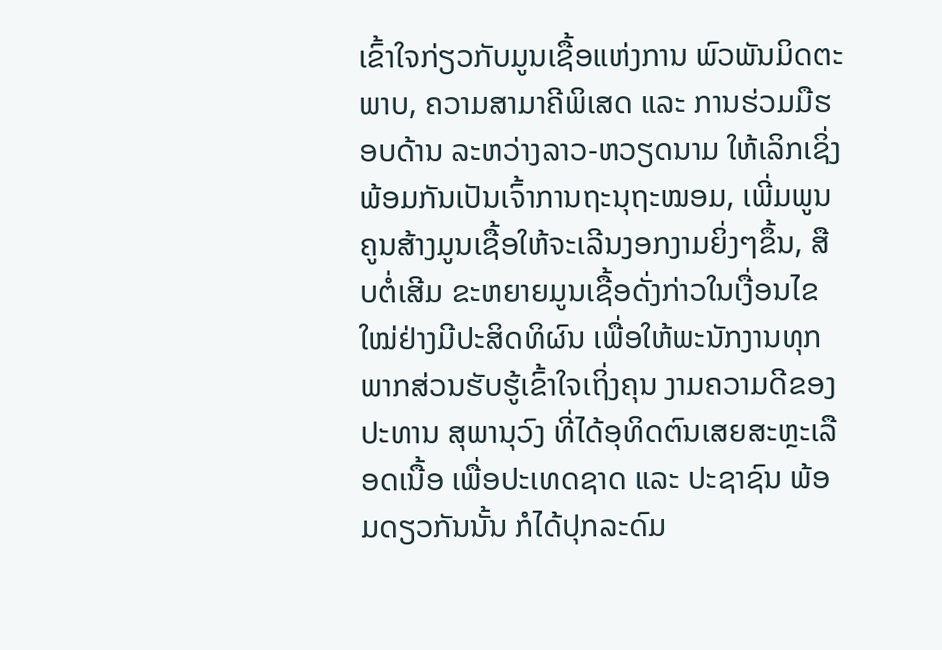ເຂົ້າໃຈກ່ຽວກັບມູນເຊື້ອແຫ່ງການ ພົວພັນມິດຕະພາບ, ຄວາມສາມາຄີພິເສດ ແລະ ການຮ່ວມມືຮອບດ້ານ ລະຫວ່າງລາວ-ຫວຽດນາມ ໃຫ້ເລິກເຊິ່ງ ພ້ອມກັນເປັນເຈົ້າການຖະນຸຖະໝອມ, ເພີ່ມພູນຄູນສ້າງມູນເຊື້ອໃຫ້ຈະເລີນງອກງາມຍິ່ງໆຂຶ້ນ, ສືບຕໍ່ເສີມ ຂະຫຍາຍມູນເຊື້ອດັ່ງກ່າວໃນເງື່ອນໄຂໃໝ່ຢ່າງມີປະສິດທິຜົນ ເພື່ອໃຫ້ພະນັກງານທຸກພາກສ່ວນຮັບຮູ້ເຂົ້າໃຈເຖິ່ງຄຸນ ງາມຄວາມດີຂອງ ປະທານ ສຸພານຸວົງ ທີ່ໄດ້ອຸທິດຕົນເສຍສະຫຼະເລືອດເນື້ອ ເພື່ອປະເທດຊາດ ແລະ ປະຊາຊົນ ພ້ອມດຽວກັນນັ້ນ ກໍໄດ້ປຸກລະດົມ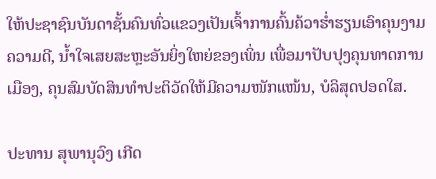ໃຫ້ປະຊາຊົນບັນດາຊັ້ນຄົນທົ່ວແຂວງເປັນເຈົ້າການຄົ້ນຄ້ວາຮໍ່າຮຽນເອົາຄຸນງາມຄວາມດີ, ນໍ້າໃຈເສຍສະຫຼະອັນຍິ່ງໃຫຍ່ຂອງເພິ່ນ ເພື່ອມາປັບປຸງຄຸນທາດການເມືອງ, ຄຸນສົມບັດສິນທໍາປະຕິວັດໃຫ້ມີຄວາມໜັກແໜ້ນ, ບໍລິສຸດປອດໃສ.

ປະທານ ສຸພານຸວົງ ເກີດ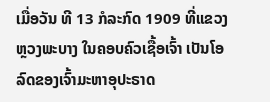ເມື່ອວັນ ທີ 13 ກໍລະກົດ 1909 ທີ່ແຂວງຫຼວງພະບາງ ໃນຄອບຄົວເຊື້ອເຈົ້າ ເປັນໂອ ລົດຂອງເຈົ້າມະຫາອຸປະຣາດ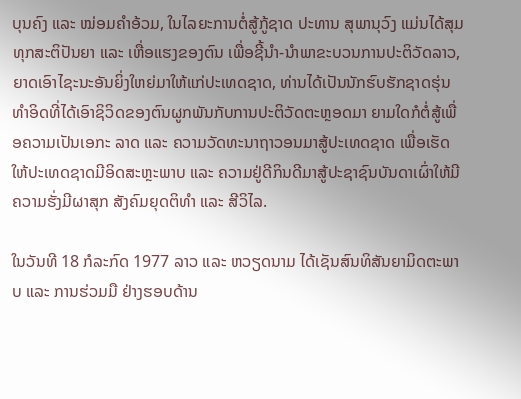ບຸນຄົງ ແລະ ໝ່ອມຄຳອ້ວມ, ໃນໄລຍະການຕໍ່ສູ້ກູ້ຊາດ ປະທານ ສຸພານຸວົງ ແມ່ນໄດ້ສຸມທຸກສະຕິປັນຍາ ແລະ ເຫື່ອແຮງຂອງຕົນ ເພື່ອຊີ້ນຳ-ນຳພາຂະບວນການປະຕິວັດລາວ, ຍາດເອົາໄຊະນະອັນຍິ່ງໃຫຍ່ມາໃຫ້ແກ່ປະເທດຊາດ, ທ່ານໄດ້ເປັນນັກຮົບຮັກຊາດຮຸ່ນທໍາອິດທີ່ໄດ້ເອົາຊິວິດຂອງຕົນຜູກພັນກັບການປະຕິວັດຕະຫຼອດມາ ຍາມໃດກໍຕໍ່ສູ້ເພື່ອຄວາມເປັນເອກະ ລາດ ແລະ ຄວາມວັດທະນາຖາວອນມາສູ້ປະເທດຊາດ ເພື່ອເຮັດໃຫ້ປະເທດຊາດມີອິດສະຫຼະພາບ ແລະ ຄວາມຢູ່ດີກິນດີມາສູ້ປະຊາຊົນບັນດາເຜົ່າໃຫ້ມີຄວາມຮັ່ງມີຜາສຸກ ສັງຄົມຍຸດຕິທຳ ແລະ ສີວິໄລ.

ໃນວັນທີ 18 ກໍລະກົດ 1977 ລາວ ແລະ ຫວຽດນາມ ໄດ້ເຊັນສົນທິສັນຍາມິດຕະພາບ ແລະ ການຮ່ວມມື ຢ່າງຮອບດ້ານ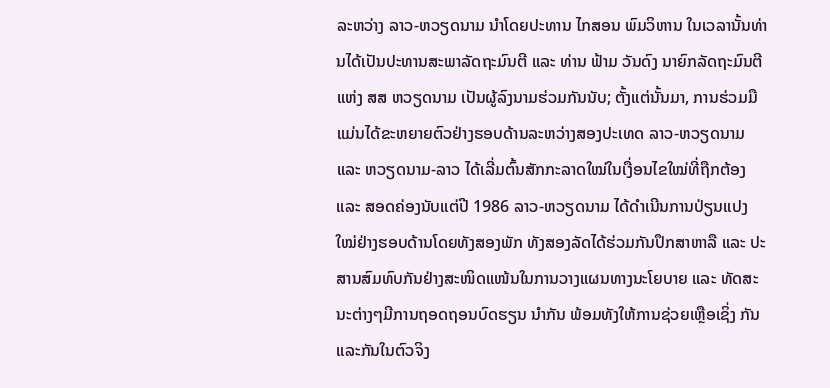ລະຫວ່າງ ລາວ-ຫວຽດນາມ ນຳໂດຍປະທານ ໄກສອນ ພົມວິຫານ ໃນເວລານັ້ນທ່ານໄດ້ເປັນປະທານສະພາລັດຖະມົນຕີ ແລະ ທ່ານ ຟ້າມ ວັນດົງ ນາຍົກລັດຖະມົນຕີແຫ່ງ ສສ ຫວຽດນາມ ເປັນຜູ້ລົງນາມຮ່ວມກັນນັບ; ຕັ້ງແຕ່ນັ້ນມາ, ການຮ່ວມມືແມ່ນໄດ້ຂະຫຍາຍຕົວຢ່າງຮອບດ້ານລະຫວ່າງສອງປະເທດ ລາວ-ຫວຽດນາມ ແລະ ຫວຽດນາມ-ລາວ ໄດ້ເລີ່ມຕົ້ນສັກກະລາດໃໝ່ໃນເງື່ອນໄຂໃໝ່ທີ່ຖືກຕ້ອງ ແລະ ສອດຄ່ອງນັບແຕ່ປີ 1986 ລາວ-ຫວຽດນາມ ໄດ້ດຳເນີນການປ່ຽນແປງໃໝ່ຢ່າງຮອບດ້ານໂດຍທັງສອງພັກ ທັງສອງລັດໄດ້ຮ່ວມກັນປຶກສາຫາລື ແລະ ປະສານສົມທົບກັນຢ່າງສະໜິດແໜ້ນໃນການວາງແຜນທາງນະໂຍບາຍ ແລະ ທັດສະນະຕ່າງໆມີການຖອດຖອນບົດຮຽນ ນຳກັນ ພ້ອມທັງໃຫ້ການຊ່ວຍເຫຼືອເຊິ່ງ ກັນແລະກັນໃນຕົວຈິງ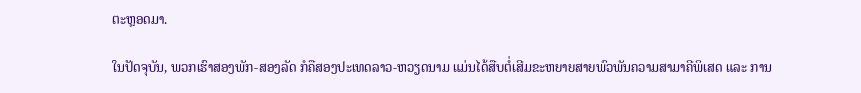ຕະຫຼອດມາ.

ໃນປັດຈຸບັນ, ພວກເຮົາສອງພັກ-ສອງລັດ ກໍຄືສອງປະເທດລາວ-ຫວຽດນາມ ແມ່ນໄດ້ສືບຕໍ່ເສີມຂະຫຍາຍສາຍພົວພັນຄວາມສາມາຄີພິເສດ ແລະ ການ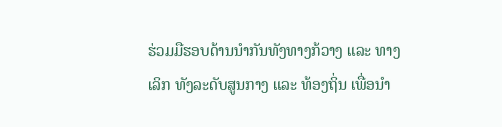ຮ່ວມມືຮອບດ້ານນຳກັນທັງທາງກ້ວາງ ແລະ ທາງເລິກ ທັງລະດັບສູນກາງ ແລະ ທ້ອງຖິ່ນ ເພື່ອນຳ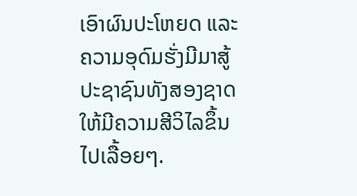ເອົາຜົນປະໂຫຍດ ແລະ ຄວາມອຸດົມຮັ່ງມີມາສູ້ປະຊາຊົນທັງສອງຊາດໃຫ້ມີຄວາມສີວິໄລຂຶ້ນໄປເລື້ອຍໆ.